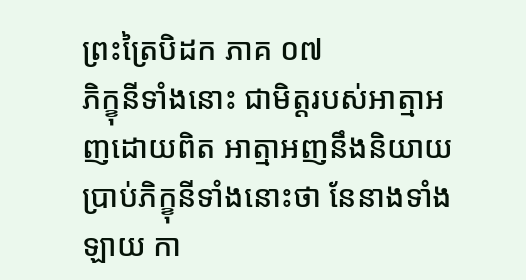ព្រះត្រៃបិដក ភាគ ០៧
ភិក្ខុនីទាំងនោះ ជាមិត្តរបស់អាត្មាអញដោយពិត អាត្មាអញនឹងនិយាយប្រាប់ភិក្ខុនីទាំងនោះថា នែនាងទាំងឡាយ កា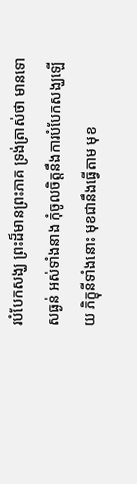របំបែកសង្ឃ ព្រះដ៏មានព្រះភាគ ទ្រង់ត្រាស់ថា មានទោសធ្ងន់ អស់ទាំងនាង កុំចូលចិត្តនឹងការបំបែកសង្ឃឡើយ ភិក្ខុនីទាំងនោះ មុខជានឹងធ្វើតាម មុខ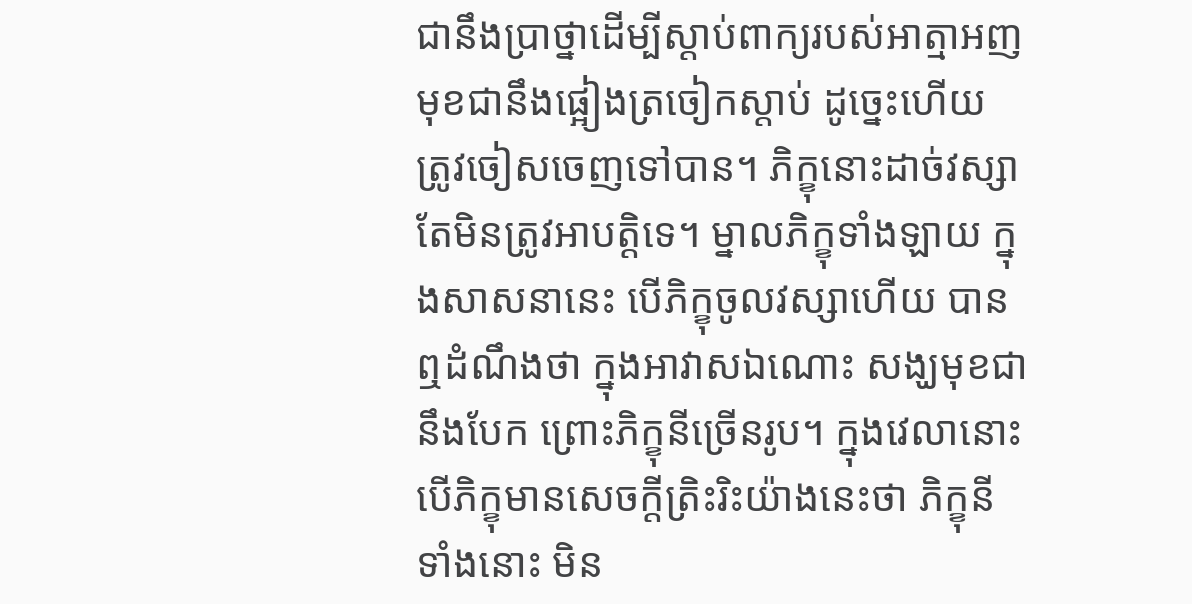ជានឹងប្រាថ្នាដើម្បីស្តាប់ពាក្យរបស់អាត្មាអញ មុខជានឹងផ្អៀងត្រចៀកស្តាប់ ដូច្នេះហើយ ត្រូវចៀសចេញទៅបាន។ ភិក្ខុនោះដាច់វស្សា តែមិនត្រូវអាបត្តិទេ។ ម្នាលភិក្ខុទាំងឡាយ ក្នុងសាសនានេះ បើភិក្ខុចូលវស្សាហើយ បានឮដំណឹងថា ក្នុងអាវាសឯណោះ សង្ឃមុខជានឹងបែក ព្រោះភិក្ខុនីច្រើនរូប។ ក្នុងវេលានោះ បើភិក្ខុមានសេចក្តីត្រិះរិះយ៉ាងនេះថា ភិក្ខុនីទាំងនោះ មិន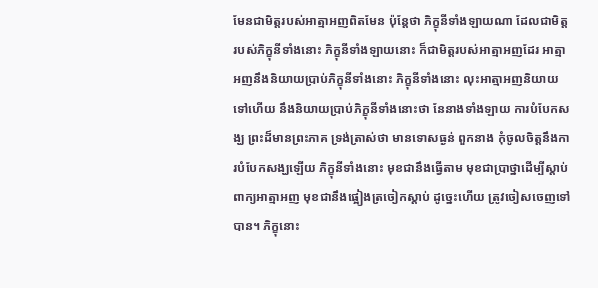មែនជាមិត្តរបស់អាត្មាអញពិតមែន ប៉ុន្តែថា ភិក្ខុនីទាំងឡាយណា ដែលជាមិត្តរបស់ភិក្ខុនីទាំងនោះ ភិក្ខុនីទាំងឡាយនោះ ក៏ជាមិត្តរបស់អាត្មាអញដែរ អាត្មាអញនឹងនិយាយប្រាប់ភិក្ខុនីទាំងនោះ ភិក្ខុនីទាំងនោះ លុះអាត្មាអញនិយាយទៅហើយ នឹងនិយាយប្រាប់ភិក្ខុនីទាំងនោះថា នែនាងទាំងឡាយ ការបំបែកសង្ឃ ព្រះដ៏មានព្រះភាគ ទ្រង់ត្រាស់ថា មានទោសធ្ងន់ ពួកនាង កុំចូលចិត្តនឹងការបំបែកសង្ឃឡើយ ភិក្ខុនីទាំងនោះ មុខជានឹងធ្វើតាម មុខជាប្រាថ្នាដើម្បីស្តាប់ពាក្យអាត្មាអញ មុខជានឹងផ្អៀងត្រចៀកស្តាប់ ដូច្នេះហើយ ត្រូវចៀសចេញទៅបាន។ ភិក្ខុនោះ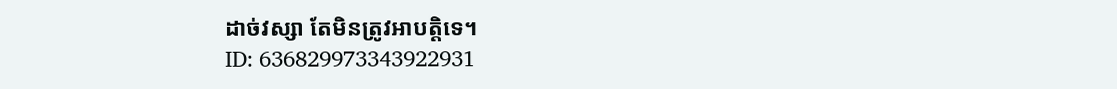ដាច់វស្សា តែមិនត្រូវអាបត្តិទេ។
ID: 636829973343922931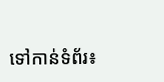ទៅកាន់ទំព័រ៖